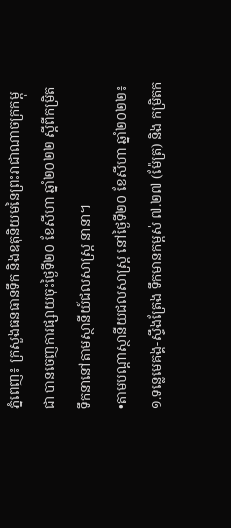ភ្នំពេញ៖ ក្រសួងធនធានទឹក និងឧតុនិយមនៃព្រះរាជាណាចក្រកម្ពុជា បានចេញការផ្សាយចុះថ្ងៃទី២០ ខែសីហា ឆ្នាំ២០២២ ស្ដីពីកម្រិតទឹកនានៅតាមស្ថានីយ៍ជលសាស្រ្ត នានា។
•តាមបណ្តាស្ថានីយជលសាស្ដ្រ នៅថ្ងៃទី២០ ខែសីហា ឆ្នាំ២០២២៖
១.ទន្លេមេគង្គ-ស្ទឹងត្រែង ទឹកមានកម្ពស់ ៧.២៧ (ម៉ែត្រ) និង កម្រិតក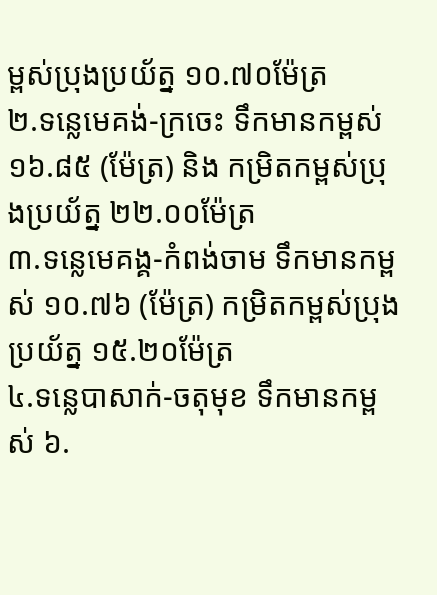ម្ពស់ប្រុងប្រយ័ត្ន ១០.៧០ម៉ែត្រ
២.ទន្លេមេគង់-ក្រចេះ ទឹកមានកម្ពស់ ១៦.៨៥ (ម៉ែត្រ) និង កម្រិតកម្ពស់ប្រុងប្រយ័ត្ន ២២.០០ម៉ែត្រ
៣.ទន្លេមេគង្គ-កំពង់ចាម ទឹកមានកម្ពស់ ១០.៧៦ (ម៉ែត្រ) កម្រិតកម្ពស់ប្រុងប្រយ័ត្ន ១៥.២០ម៉ែត្រ
៤.ទន្លេបាសាក់-ចតុមុខ ទឹកមានកម្ពស់ ៦.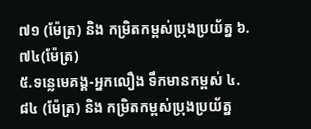៧១ (ម៉ែត្រ) និង កម្រិតកម្ពស់ប្រុងប្រយ័ត្ន ៦.៧៤(ម៉ែត្រ)
៥.ទន្លេមេគង្គ-អ្នកលឿង ទឹកមានកម្ពស់ ៤.៨៤ (ម៉ែត្រ) និង កម្រិតកម្ពស់ប្រុងប្រយ័ត្ន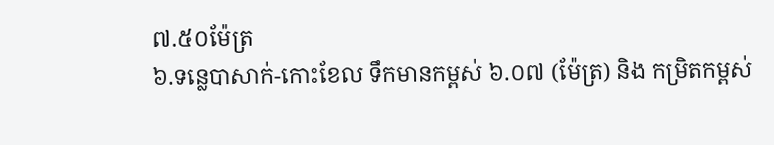៧.៥០ម៉ែត្រ
៦.ទន្លេបាសាក់-កោះខែល ទឹកមានកម្ពស់ ៦.០៧ (ម៉ែត្រ) និង កម្រិតកម្ពស់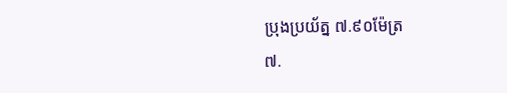ប្រុងប្រយ័ត្ន ៧.៩០ម៉ែត្រ
៧.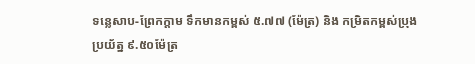ទន្លេសាប-ព្រែកក្ដាម ទឹកមានកម្ពស់ ៥.៧៧ (ម៉ែត្រ) និង កម្រិតកម្ពស់ប្រុងប្រយ័ត្ន ៩.៥០ម៉ែត្រ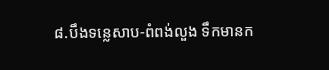៨.បឹងទន្លេសាប-ពំពង់លួង ទឹកមានក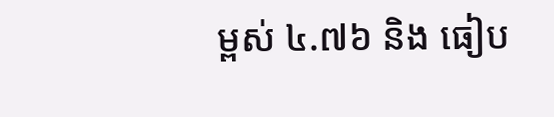ម្ពស់ ៤.៧៦ និង ធៀប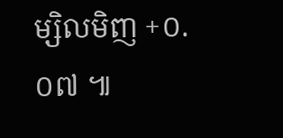ម្សិលមិញ +០.០៧ ៕